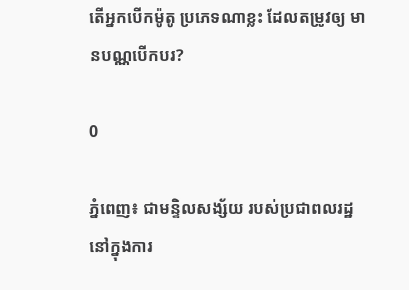តើអ្នកបើកម៉ូតូ ប្រភេទណាខ្លះ ដែលតម្រូវឲ្យ មានបណ្ណបើកបរ?

0

ភ្នំពេញ៖ ជាមន្ទិលសង្ស័យ របស់ប្រជាពលរដ្ឋ នៅក្នុងការ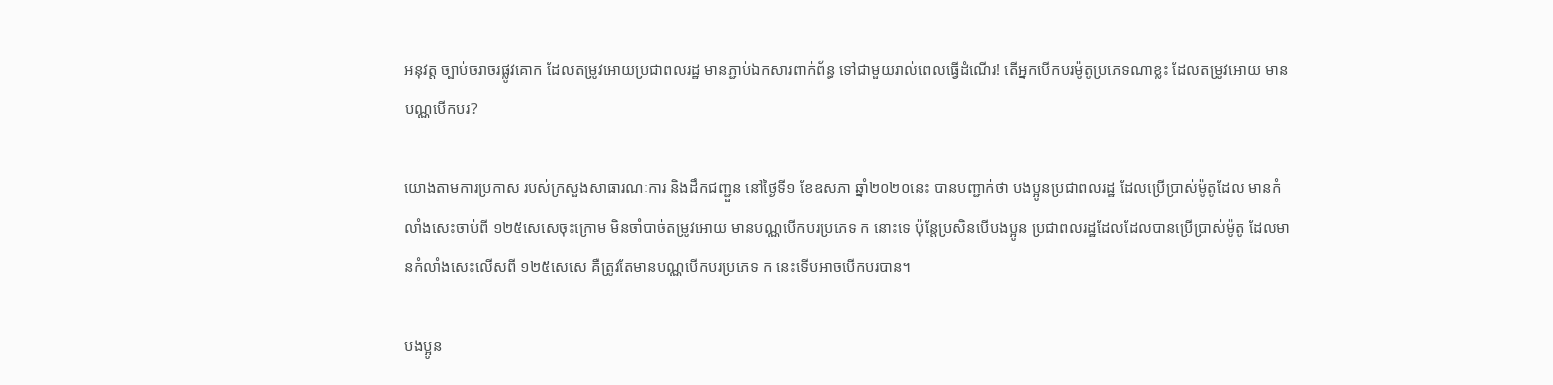អនុវត្ត ច្បាប់ចរាចរផ្លូវគោក ដែលតម្រូវអោយប្រជាពលរដ្ឋ មានភ្ជាប់ឯកសារពាក់ព័ន្ធ ទៅជាមួយរាល់ពេលធ្វើដំណើរ! តើអ្នកបើកបរម៉ូតូប្រភេទណាខ្លះ ដែលតម្រូវអោយ មានបណ្ណបើកបរ?

យោងតាមការប្រកាស របស់ក្រសួងសាធារណៈការ និងដឹកជញ្ជួន នៅថ្ងៃទី១ ខែឧសភា ឆ្នាំ២០២០នេះ បានបញ្ជាក់ថា បងប្អូនប្រជាពលរដ្ឋ ដែលប្រើប្រាស់ម៉ូតូដែល មានកំលាំងសេះចាប់ពី ១២៥សេសេចុះក្រោម មិនចាំបាច់តម្រូវអោយ មានបណ្ណបើកបរប្រភេទ ក នោះទេ ប៉ុន្តែប្រសិនបើបងប្អូន ប្រជាពលរដ្ឋដែលដែលបានប្រើប្រាស់ម៉ូតូ ដែលមានកំលាំងសេះលើសពី ១២៥សេសេ គឺត្រូវតែមានបណ្ណបើកបរប្រភេទ ក នេះទើបអាចបើកបរបាន។

បងប្អូន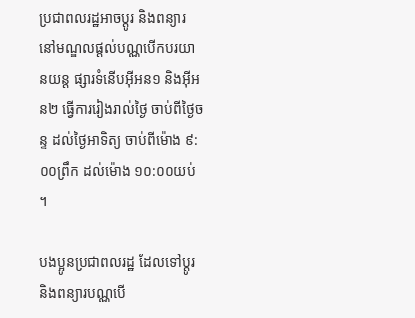ប្រជាពលរដ្ឋអាចប្តូរ និងពន្យារ នៅមណ្ឌលផ្តល់បណ្ណបើកបរយានយន្ត ផ្សារទំនើបអ៊ីអន១ និងអ៊ីអន២ ធ្វើការរៀងរាល់ថ្ងៃ ចាប់ពីថ្ងៃចន្ទ ដល់ថ្ងៃអាទិត្យ ចាប់ពីម៉ោង ៩:០០ព្រឹក ដល់ម៉ោង ១០:០០យប់ ។

បងប្អូនប្រជាពលរដ្ឋ ដែលទៅប្ដូរ និងពន្យារបណ្ណបើ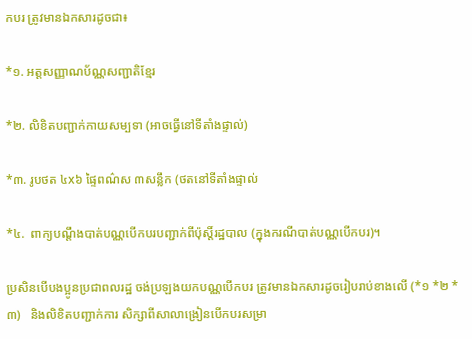កបរ ត្រូវមានឯកសារដូចជា៖

*១. អត្តសញ្ញាណប័ណ្ណសញ្ជាតិខ្មែរ

*២. លិខិតបញ្ជាក់កាយសម្បទា (អាចធ្វើនៅទីតាំងផ្ទាល់)

*៣. រូបថត ៤x៦ ផ្ទៃពណ៌ស ៣សន្លឹក (ថតនៅទីតាំងផ្ទាល់

*៤.  ពាក្យបណ្តឹងបាត់បណ្ណបើកបរបញ្ជាក់ពីប៉ុស្តិ៍រដ្ឋបាល (ក្នុងករណីបាត់បណ្ណបើកបរ)។

ប្រសិនបើបងប្អូនប្រជាពលរដ្ឋ ចង់ប្រឡងយកបណ្ណបើកបរ ត្រូវមានឯកសារដូចរៀបរាប់ខាងលើ (*១ *២ *៣)   និងលិខិតបញ្ជាក់ការ សិក្សាពីសាលាង្រៀនបើកបរសម្រា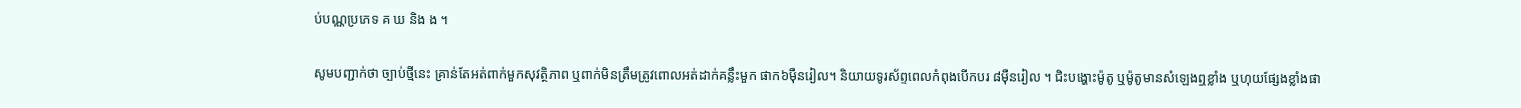ប់បណ្ណប្រភេទ គ ឃ និង ង ។

សូមបញ្ជាក់ថា ច្បាប់ថ្មីនេះ គ្រាន់តែអត់ពាក់មួកសុវត្ថិភាព ឬពាក់មិនត្រឹមត្រូវពោលអត់ដាក់គន្លឹះមួក ផាក៦ម៉ឺនរៀល។ និយាយទូរស័ព្ទពេលកំពុងបើកបរ ៨ម៉ឺនរៀល ។ ជិះបង្ហោះម៉ូតូ ឬម៉ូតូមានសំឡេងឮខ្លាំង ឬហុយផ្សែងខ្លាំងផា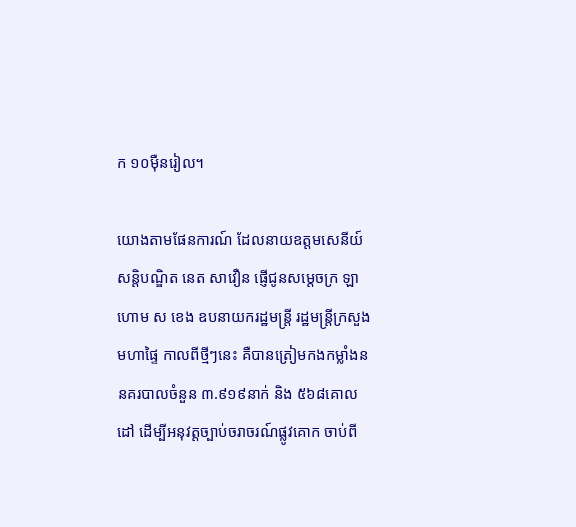ក ១០ម៉ឺនរៀល។

យោងតាមផែនការណ៍ ដែលនាយឧត្តមសេនីយ៍សន្ដិបណ្ឌិត នេត សាវឿន ផ្ញើជូនសម្ដេចក្រ ឡាហោម ស ខេង ឧបនាយករដ្ឋមន្ដ្រី រដ្ឋមន្ដ្រីក្រសួងមហាផ្ទៃ កាលពីថ្មីៗនេះ គឺបានត្រៀមកងកម្លាំងននគរបាលចំនួន ៣.៩១៩នាក់ និង ៥៦៨គោលដៅ ដើម្បីអនុវត្តច្បាប់ចរាចរណ៍ផ្លូវគោក ចាប់ពី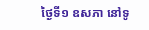ថ្ងៃទី១ ឧសភា នៅទូ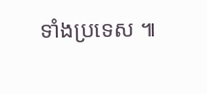ទាំងប្រទេស ៕